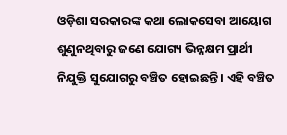ଓଡ଼ିଶା ସରକାରଙ୍କ କଥା ଲୋକସେବା ଆୟୋଗ ଶୁଣୁନଥିବାରୁ ଜଣେ ଯୋଗ୍ୟ ଭିନ୍ନକ୍ଷମ ପ୍ରାର୍ଥୀ ନିଯୁକ୍ତି ସୁଯୋଗରୁ ବଞ୍ଚିତ ହୋଇଛନ୍ତି । ଏହି ବଞ୍ଚିତ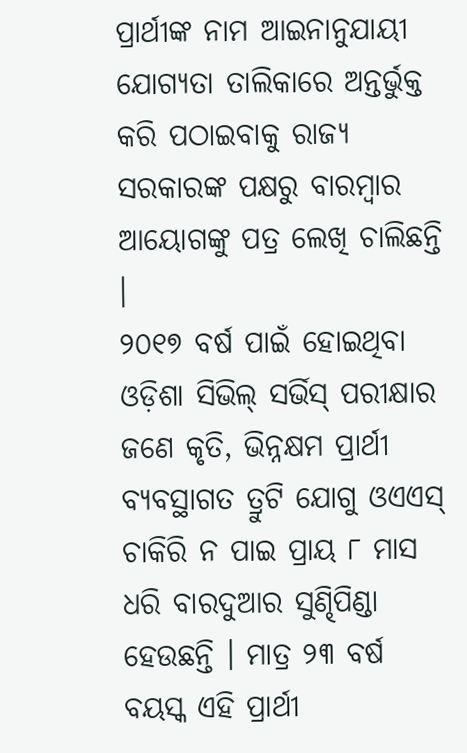ପ୍ରାର୍ଥୀଙ୍କ ନାମ ଆଇନାନୁଯାୟୀ ଯୋଗ୍ୟତା ତାଲିକାରେ ଅନ୍ତର୍ଭୁକ୍ତ କରି ପଠାଇବାକୁ ରାଜ୍ୟ ସରକାରଙ୍କ ପକ୍ଷରୁ ବାରମ୍ବାର ଆୟୋଗଙ୍କୁ ପତ୍ର ଲେଖି ଚାଲିଛନ୍ତି ।
୨୦୧୭ ବର୍ଷ ପାଇଁ ହୋଇଥିବା ଓଡ଼ିଶା ସିଭିଲ୍ ସର୍ଭିସ୍ ପରୀକ୍ଷାର ଜଣେ କୃତି, ଭିନ୍ନକ୍ଷମ ପ୍ରାର୍ଥୀ ବ୍ୟବସ୍ଥାଗତ ତ୍ରୁଟି ଯୋଗୁ ଓଏଏସ୍ ଚାକିରି ନ ପାଇ ପ୍ରାୟ ୮ ମାସ ଧରି ବାରଦୁଆର ସୁଣ୍ଢିପିଣ୍ଡା ହେଉଛନ୍ତି । ମାତ୍ର ୨୩ ବର୍ଷ ବୟସ୍କ ଏହି ପ୍ରାର୍ଥୀ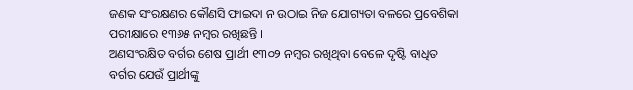ଜଣକ ସଂରକ୍ଷଣର କୌଣସି ଫାଇଦା ନ ଉଠାଇ ନିଜ ଯୋଗ୍ୟତା ବଳରେ ପ୍ରବେଶିକା ପରୀକ୍ଷାରେ ୧୩୬୫ ନମ୍ବର ରଖିଛନ୍ତି ।
ଅଣସଂରକ୍ଷିତ ବର୍ଗର ଶେଷ ପ୍ରାର୍ଥୀ ୧୩୦୨ ନମ୍ବର ରଖିଥିବା ବେଳେ ଦୃଷ୍ଟି ବାଧିତ ବର୍ଗର ଯେଉଁ ପ୍ରାର୍ଥୀଙ୍କୁ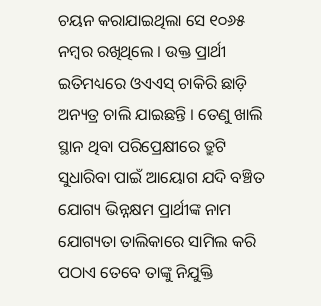ଚୟନ କରାଯାଇଥିଲା ସେ ୧୦୬୫ ନମ୍ବର ରଖିଥିଲେ । ଉକ୍ତ ପ୍ରାର୍ଥୀ ଇତିମଧ୍ୟରେ ଓଏଏସ୍ ଚାକିରି ଛାଡ଼ି ଅନ୍ୟତ୍ର ଚାଲି ଯାଇଛନ୍ତି । ତେଣୁ ଖାଲି ସ୍ଥାନ ଥିବା ପରିପ୍ରେକ୍ଷୀରେ ତ୍ରୁଟି ସୁଧାରିବା ପାଇଁ ଆୟୋଗ ଯଦି ବଞ୍ଚିତ ଯୋଗ୍ୟ ଭିନ୍ନକ୍ଷମ ପ୍ରାର୍ଥୀଙ୍କ ନାମ ଯୋଗ୍ୟତା ତାଲିକାରେ ସାମିଲ କରି ପଠାଏ ତେବେ ତାଙ୍କୁ ନିଯୁକ୍ତି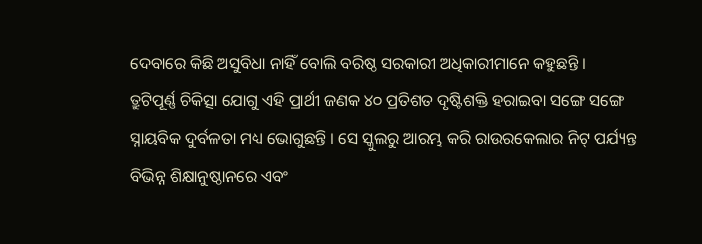ଦେବାରେ କିଛି ଅସୁବିଧା ନାହିଁ ବୋଲି ବରିଷ୍ଠ ସରକାରୀ ଅଧିକାରୀମାନେ କହୁଛନ୍ତି ।
ତ୍ରୁଟିପୂର୍ଣ୍ଣ ଚିକିତ୍ସା ଯୋଗୁ ଏହି ପ୍ରାର୍ଥୀ ଜଣକ ୪୦ ପ୍ରତିଶତ ଦୃଷ୍ଟିଶକ୍ତି ହରାଇବା ସଙ୍ଗେ ସଙ୍ଗେ ସ୍ନାୟବିକ ଦୁର୍ବଳତା ମଧ୍ୟ ଭୋଗୁଛନ୍ତି । ସେ ସ୍କୁଲରୁ ଆରମ୍ଭ କରି ରାଉରକେଲାର ନିଟ୍ ପର୍ଯ୍ୟନ୍ତ ବିଭିନ୍ନ ଶିକ୍ଷାନୁଷ୍ଠାନରେ ଏବଂ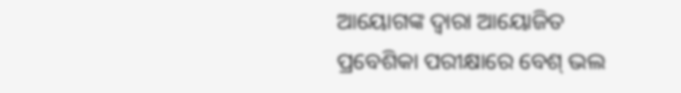ଆୟୋଗଙ୍କ ଦ୍ୱାରା ଆୟୋଜିତ ପ୍ରବେଶିକା ପରୀକ୍ଷାରେ ବେଶ୍ ଭଲ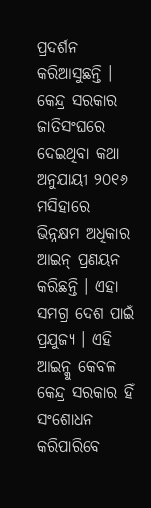ପ୍ରଦର୍ଶନ କରିଆସୁଛନ୍ତି ।
କେନ୍ଦ୍ର ସରକାର ଜାତିସଂଘରେ ଦେଇଥିବା କଥା ଅନୁଯାୟୀ ୨୦୧୬ ମସିହାରେ ଭିନ୍ନକ୍ଷମ ଅଧିକାର ଆଇନ୍ ପ୍ରଣୟନ କରିଛନ୍ତି । ଏହା ସମଗ୍ର ଦେଶ ପାଇଁ ପ୍ରଯୁଜ୍ୟ । ଏହି ଆଇନ୍କୁ କେବଳ କେନ୍ଦ୍ର ସରକାର ହିଁ ସଂଶୋଧନ କରିପାରିବେ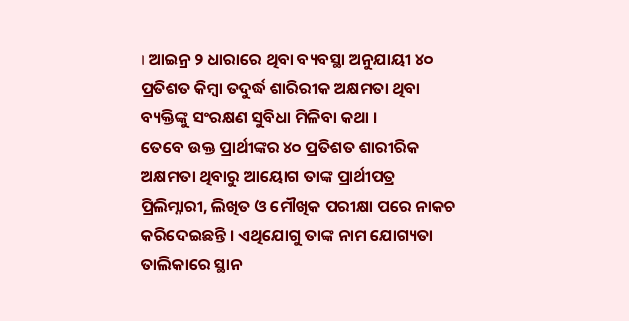। ଆଇନ୍ର ୨ ଧାରାରେ ଥିବା ବ୍ୟବସ୍ଥା ଅନୁଯାୟୀ ୪୦ ପ୍ରତିଶତ କିମ୍ବା ତଦୁର୍ଦ୍ଧ ଶାରିରୀକ ଅକ୍ଷମତା ଥିବା ବ୍ୟକ୍ତିଙ୍କୁ ସଂରକ୍ଷଣ ସୁବିଧା ମିଳିବା କଥା ।
ତେବେ ଉକ୍ତ ପ୍ରାର୍ଥୀଙ୍କର ୪୦ ପ୍ରତିଶତ ଶାରୀରିକ ଅକ୍ଷମତା ଥିବାରୁ ଆୟୋଗ ତାଙ୍କ ପ୍ରାର୍ଥୀପତ୍ର ପ୍ରିଲିମ୍ନାରୀ, ଲିଖିତ ଓ ମୌଖିକ ପରୀକ୍ଷା ପରେ ନାକଚ କରିଦେଇଛନ୍ତି । ଏଥିଯୋଗୁ ତାଙ୍କ ନାମ ଯୋଗ୍ୟତା ତାଲିକାରେ ସ୍ଥାନ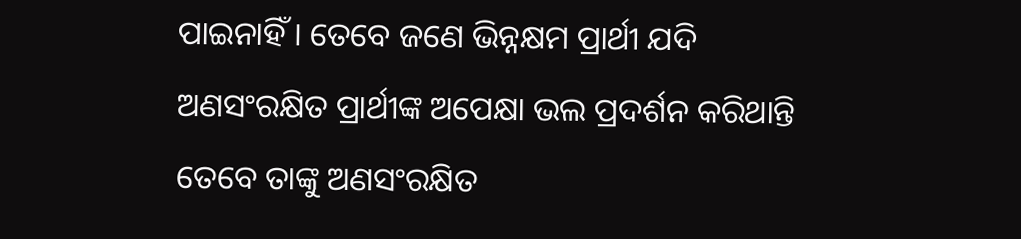ପାଇନାହିଁ । ତେବେ ଜଣେ ଭିନ୍ନକ୍ଷମ ପ୍ରାର୍ଥୀ ଯଦି ଅଣସଂରକ୍ଷିତ ପ୍ରାର୍ଥୀଙ୍କ ଅପେକ୍ଷା ଭଲ ପ୍ରଦର୍ଶନ କରିଥାନ୍ତି ତେବେ ତାଙ୍କୁ ଅଣସଂରକ୍ଷିତ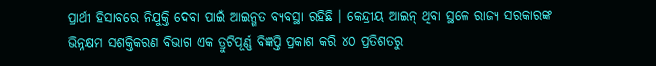ପ୍ରାର୍ଥୀ ହିସାବରେ ନିଯୁକ୍ତି ଦେବା ପାଇଁ ଆଇନ୍ଗତ ବ୍ୟବସ୍ଥା ରହିଛି । କେନ୍ଦ୍ରୀୟ ଆଇନ୍ ଥିବା ସ୍ଥଳେ ରାଜ୍ୟ ସରକାରଙ୍କ ଭିନ୍ନକ୍ଷମ ସଶକ୍ତିକରଣ ବିଭାଗ ଏକ ତ୍ରୁଟିପୂର୍ଣ୍ଣ ବିଜ୍ଞପ୍ତି ପ୍ରକାଶ କରି ୪୦ ପ୍ରତିଶତରୁ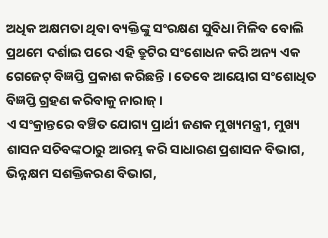ଅଧିକ ଅକ୍ଷମତା ଥିବା ବ୍ୟକ୍ତିଙ୍କୁ ସଂରକ୍ଷଣ ସୁବିଧା ମିଳିବ ବୋଲି ପ୍ରଥମେ ଦର୍ଶାଇ ପରେ ଏହି ତ୍ରୁଟିର ସଂଶୋଧନ କରି ଅନ୍ୟ ଏକ ଗେଜେଟ୍ ବିଜ୍ଞପ୍ତି ପ୍ରକାଶ କରିଛନ୍ତି । ତେବେ ଆୟୋଗ ସଂଶୋଧିତ ବିଜ୍ଞପ୍ତି ଗ୍ରହଣ କରିବାକୁ ନାରାଜ୍ ।
ଏ ସଂକ୍ରାନ୍ତରେ ବଞ୍ଚିତ ଯୋଗ୍ୟ ପ୍ରାର୍ଥୀ ଜଣକ ମୁଖ୍ୟମନ୍ତ୍ରୀ, ମୁଖ୍ୟ ଶାସନ ସଚିବଙ୍କଠାରୁ ଆରମ୍ଭ କରି ସାଧାରଣ ପ୍ରଶାସନ ବିଭାଗ, ଭିନ୍ନକ୍ଷମ ସଶକ୍ତିକରଣ ବିଭାଗ,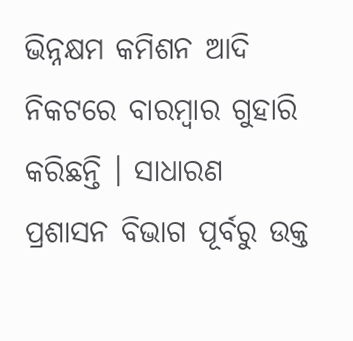ଭିନ୍ନକ୍ଷମ କମିଶନ ଆଦି ନିକଟରେ ବାରମ୍ବାର ଗୁହାରି କରିଛନ୍ତି । ସାଧାରଣ ପ୍ରଶାସନ ବିଭାଗ ପୂର୍ବରୁ ଉକ୍ତ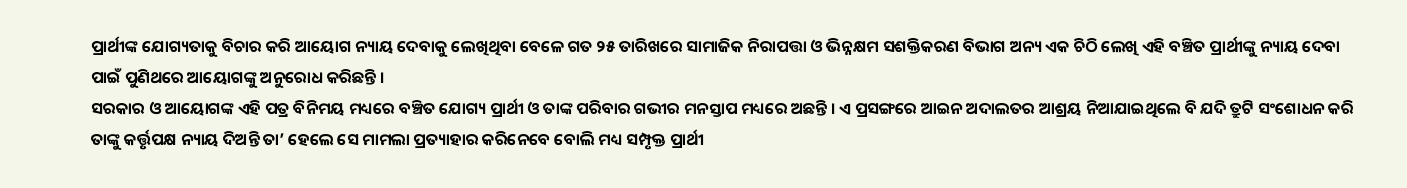ପ୍ରାର୍ଥୀଙ୍କ ଯୋଗ୍ୟତାକୁ ବିଚାର କରି ଆୟୋଗ ନ୍ୟାୟ ଦେବାକୁ ଲେଖିଥିବା ବେଳେ ଗତ ୨୫ ତାରିଖରେ ସାମାଜିକ ନିରାପତ୍ତା ଓ ଭିନ୍ନକ୍ଷମ ସଶକ୍ତିକରଣ ବିଭାଗ ଅନ୍ୟ ଏକ ଚିଠି ଲେଖି ଏହି ବଞ୍ଚିତ ପ୍ରାର୍ଥୀଙ୍କୁ ନ୍ୟାୟ ଦେବା ପାଇଁ ପୁଣିଥରେ ଆୟୋଗଙ୍କୁ ଅନୁରୋଧ କରିଛନ୍ତି ।
ସରକାର ଓ ଆୟୋଗଙ୍କ ଏହି ପତ୍ର ବିନିମୟ ମଧ୍ୟରେ ବଞ୍ଚିତ ଯୋଗ୍ୟ ପ୍ରାର୍ଥୀ ଓ ତାଙ୍କ ପରିବାର ଗଭୀର ମନସ୍ତାପ ମଧ୍ୟରେ ଅଛନ୍ତି । ଏ ପ୍ରସଙ୍ଗରେ ଆଇନ ଅଦାଲତର ଆଶ୍ରୟ ନିଆଯାଇଥିଲେ ବି ଯଦି ତ୍ରୁଟି ସଂଶୋଧନ କରି ତାଙ୍କୁ କର୍ତ୍ତୃପକ୍ଷ ନ୍ୟାୟ ଦିଅନ୍ତି ତା’ ହେଲେ ସେ ମାମଲା ପ୍ରତ୍ୟାହାର କରିନେବେ ବୋଲି ମଧ୍ୟ ସମ୍ପୃକ୍ତ ପ୍ରାର୍ଥୀ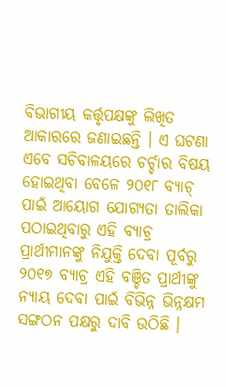ବିଭାଗୀୟ କର୍ତ୍ତୃପକ୍ଷଙ୍କୁ ଲିଖିତ ଆକାରରେ ଜଣାଇଛନ୍ତି । ଏ ଘଟଣା ଏବେ ସଚିବାଳୟରେ ଚର୍ଚ୍ଚାର ବିଷୟ ହୋଇଥିବା ବେଳେ ୨୦୧୮ ବ୍ୟାଚ୍ ପାଇଁ ଆୟୋଗ ଯୋଗ୍ୟତା ତାଲିକା ପଠାଇଥିବାରୁ ଏହି ବ୍ୟାଚ୍ର ପ୍ରାର୍ଥୀମାନଙ୍କୁ ନିଯୁକ୍ତି ଦେବା ପୂର୍ବରୁ ୨୦୧୭ ବ୍ୟାଚ୍ର ଏହି ବଞ୍ଚିତ ପ୍ରାର୍ଥୀଙ୍କୁ ନ୍ୟାୟ ଦେବା ପାଇଁ ବିଭିନ୍ନ ଭିନ୍ନକ୍ଷମ ସଙ୍ଗଠନ ପକ୍ଷରୁ ଦାବି ଉଠିଛି ।